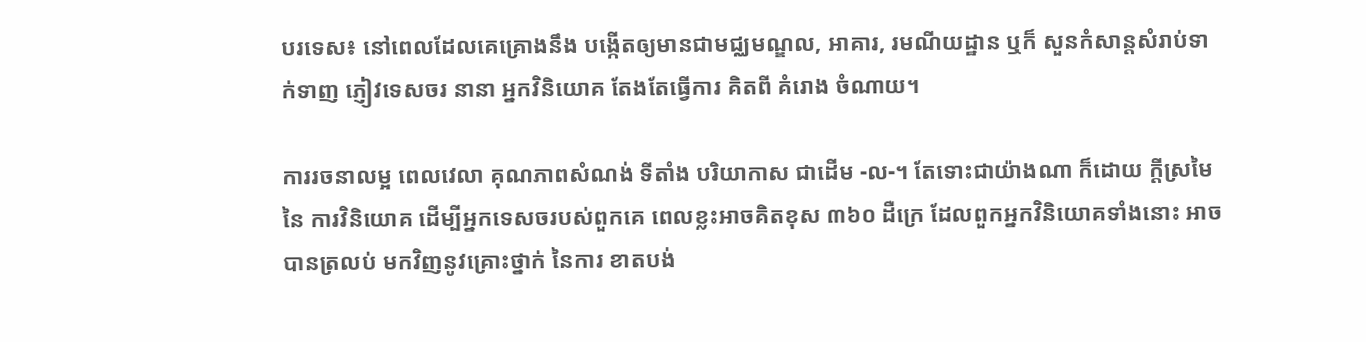បរទេស៖ នៅពេលដែលគេគ្រោងនឹង បង្កើតឲ្យមានជាមជ្ឈមណ្ឌល, អាគារ, រមណីយដ្ឋាន ឬក៏ សួនកំសាន្តសំរាប់ទាក់ទាញ ភ្ញៀវទេសចរ នានា អ្នកវិនិយោគ តែងតែធ្វើការ គិតពី គំរោង ចំណាយ។

ការរចនាលម្អ ពេលវេលា គុណភាពសំណង់ ទីតាំង បរិយាកាស ជាដើម -ល-។ តែទោះជាយ៉ាងណា ក៏ដោយ ក្តីស្រមៃ នៃ ការវិនិយោគ ដើម្បីអ្នកទេសចរបស់ពួកគេ ពេលខ្លះអាចគិតខុស ៣៦០ ដឺក្រេ ដែលពួកអ្នកវិនិយោគទាំងនោះ អាចបានត្រលប់ មកវិញនូវគ្រោះថ្នាក់ នៃការ ខាតបង់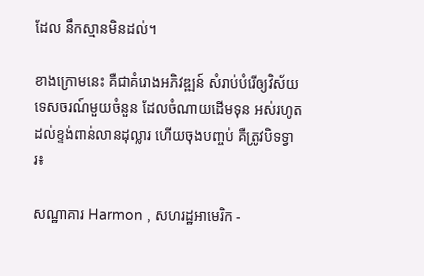ដែល នឹកស្មានមិនដល់។

ខាងក្រោមនេះ គឺជាគំរោងអភិវឌ្ឍន៍ សំរាប់បំរើឲ្យវិស័យទេសចរណ៍មួយចំនួន ដែលចំណាយដើមទុន អស់រហូត ដល់ខ្ទង់ពាន់លានដុល្លារ ហើយចុងបញ្ចប់ គឺត្រូវបិទទ្វារ៖

សណ្ឋាគារ Harmon , សហរដ្ឋអាមេរិក -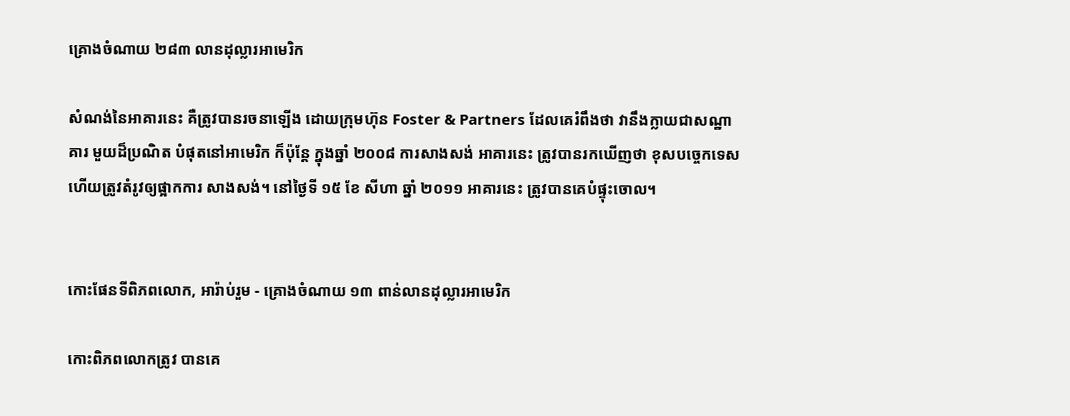គ្រោងចំណាយ ២៨៣ លានដុល្លារអាមេរិក

សំណង់នៃអាគារនេះ គឺត្រូវបានរចនាឡើង ដោយក្រុមហ៊ុន Foster & Partners ដែលគេរំពឹងថា វានឹងក្លាយជាសណ្ឋាគារ មួយដ៏ប្រណិត បំផុតនៅអាមេរិក ក៏ប៉ុន្តែ ក្នុងឆ្នាំ ២០០៨ ការសាងសង់ អាគារនេះ ត្រូវបានរកឃើញថា ខុសបចេ្ចកទេស ហើយត្រូវតំរូវឲ្យផ្អាកការ សាងសង់។ នៅថៃ្ងទី ១៥ ខែ សីហា ឆ្នាំ ២០១១ អាគារនេះ ត្រូវបានគេបំផ្ទុះចោល។


កោះផែនទីពិភពលោក, អារ៉ាប់រួម - គ្រោងចំណាយ ១៣ ពាន់លានដុល្លារអាមេរិក

កោះពិភពលោកត្រូវ បានគេ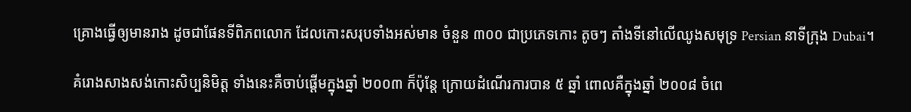គ្រោងធ្វើឲ្យមានរាង ដូចជាផែនទីពិភពលោក ដែលកោះសរុបទាំងអស់មាន ចំនួន ៣០០ ជាប្រភេទកោះ តូចៗ តាំងទីនៅលើឈូងសមុទ្រ Persian នាទីក្រុង Dubai។

គំរោងសាងសង់កោះសិប្បនិមិត្ត ទាំងនេះគឺចាប់ផ្តើមក្នុងឆ្នាំ ២០០៣ ក៏ប៉ុន្តែ ក្រោយដំណើរការបាន ៥ ឆ្នាំ ពោលគឺក្នុងឆ្នាំ ២០០៨ ចំពេ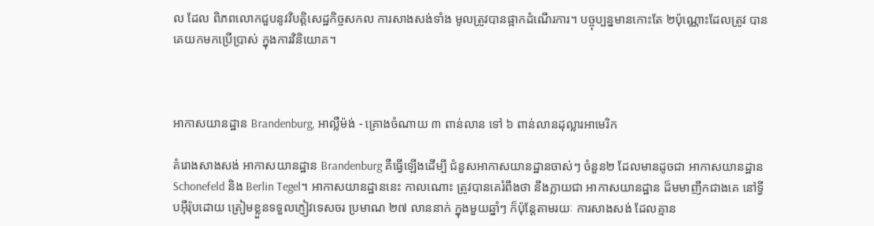ល ដែល ពិភពលោកជួបនូវវិបត្តិសេដ្ឋកិច្ចសកល ការសាងសង់ទាំង មូលត្រូវបានផ្អាកដំណើរការ។ បច្ចុប្បន្នមានកោះតែ ២ប៉ុណ្ណោះដែលត្រូវ បាន គេយកមកប្រើប្រាស់ ក្នុងការវិនិយោគ។



អាកាសយានដ្ឋាន Brandenburg, អាល្លឺម៉ង់ - គ្រោងចំណាយ ៣ ពាន់លាន ទៅ ៦ ពាន់លានដុល្លារអាមេរិក

គំរោងសាងសង់ អាកាសយានដ្ឋាន Brandenburg គឺធ្វើឡើងដើម្បី ជំនួសអាកាសយានដ្ឋានចាស់ៗ ចំនួន២ ដែលមានដូចជា អាកាសយានដ្ឋាន Schonefeld និង Berlin Tegel។ អាកាសយានដ្ឋាននេះ កាលណោះ ត្រូវបានគេរំពឹងថា នឹងក្លាយជា អាកាសយានដ្ឋាន ដ៏មមាញឹកជាងគេ នៅទ្វីបអ៊ឺរ៉ុបដោយ ត្រៀមខ្លួនទទួលភ្ញៀវទេសចរ ប្រមាណ ២៧ លាននាក់ ក្នុងមួយឆ្នាំៗ ក៏ប៉ុន្តែតាមរយៈ ការសាងសង់ ដែលគ្មាន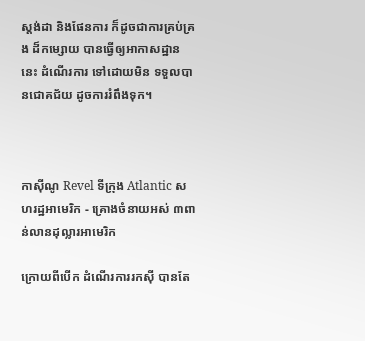ស្តង់ដា និងផែនការ ក៏ដូចជាការគ្រប់គ្រង ដ៏កម្សោយ បានធ្វើឲ្យអាកាសដ្ឋាននេះ ដំណើរការ ទៅដោយមិន ទទួលបានជោគជ័យ ដូចការរំពឹងទុក។



កាស៊ីណូ Revel ទីក្រុង Atlantic សហរដ្ឋអាមេរិក - គ្រោងចំនាយអស់ ៣ពាន់លានដុល្លារអាមេរិក

ក្រោយពីបើក ដំណើរការរកស៊ី បានតែ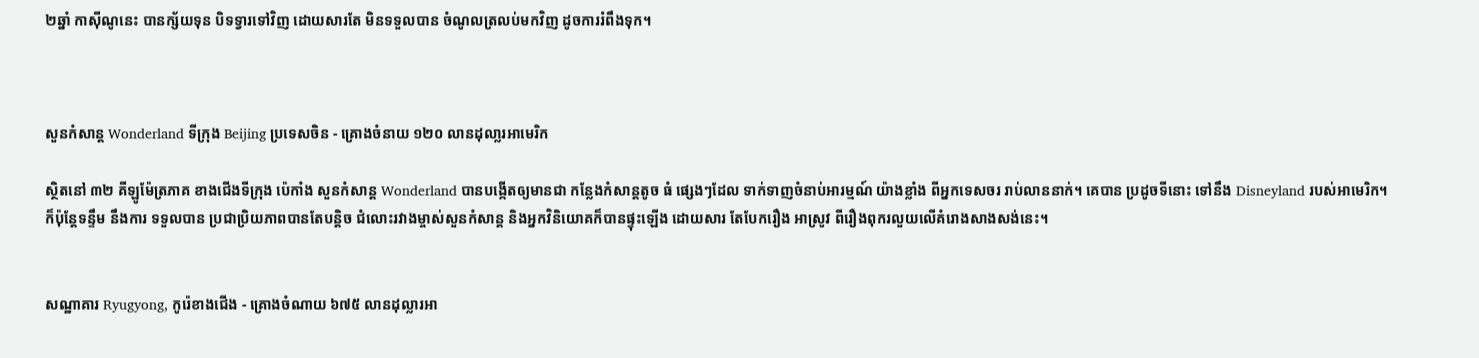២ឆ្នាំ កាស៊ីណូនេះ បានក្ស័យទុន បិទទ្វារទៅវិញ ដោយសារតែ មិនទទួលបាន ចំណូលត្រលប់មកវិញ ដូចការរំពឹងទុក។



សួនកំសាន្ត Wonderland ទីក្រុង Beijing ប្រទេសចិន - គ្រោងចំនាយ ១២០ លានដុលា្លរអាមេរិក

ស្ថិតនៅ ៣២ គីឡូម៉ែត្រភាគ ខាងជើងទីក្រុង ប៉េកាំង សួនកំសាន្ត Wonderland បានបង្កើតឲ្យមានជា កន្លែងកំសាន្តតូច ធំ ផ្សេងៗដែល ទាក់ទាញចំនាប់អារម្មណ៍ យ៉ាងខ្លាំង ពីអ្នកទេសចរ រាប់លាននាក់។ គេបាន ប្រដូចទីនោះ ទៅនឹង Disneyland របស់អាមេរិក។ ក៏ប៉ុន្តែទន្ទឹម នឹងការ ទទួលបាន ប្រជាប្រិយភាពបានតែបន្តិច ជំលោះរវាងម្ចាស់សួនកំសាន្ត និងអ្នកវិនិយោគក៏បានផ្ទុះឡើង ដោយសារ តែបែករឿង អាស្រូវ ពីរឿងពុករលួយលើគំរោងសាងសង់នេះ។


សណ្ឋាគារ Ryugyong, កូរ៉េខាងជើង - គ្រោងចំណាយ ៦៧៥ លានដុល្លារអា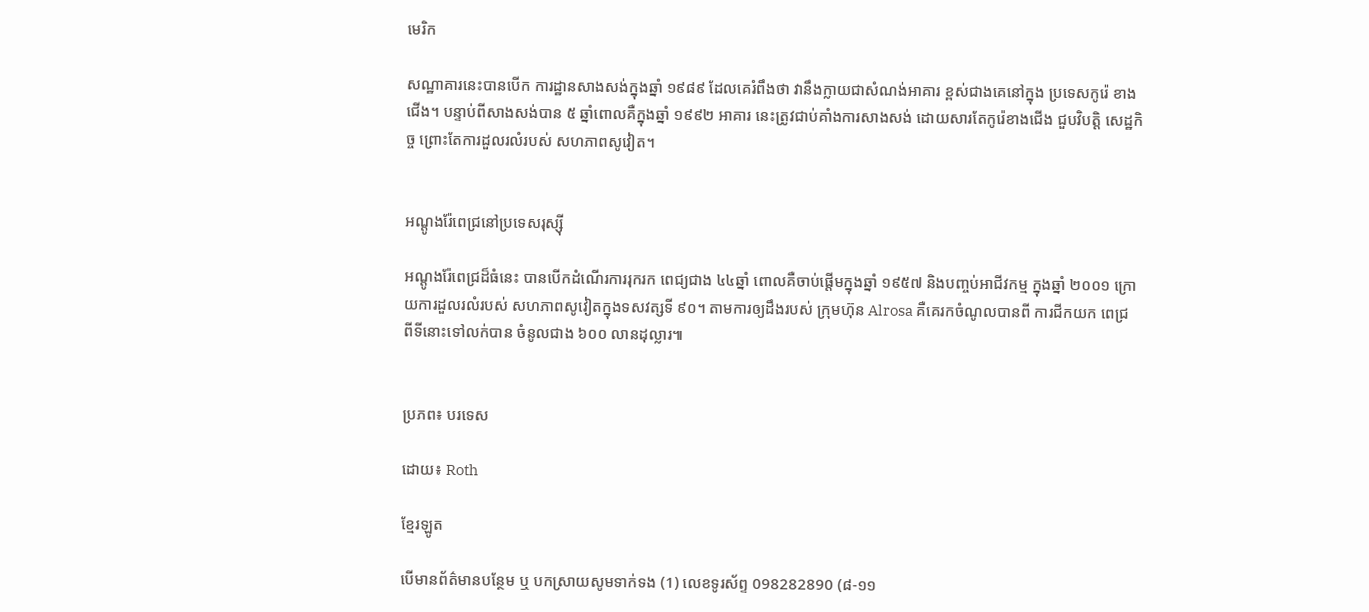មេរិក

សណ្ឋាគារនេះបានបើក ការដ្ឋានសាងសង់ក្នុងឆ្នាំ ១៩៨៩ ដែលគេរំពឹងថា វានឹងក្លាយជាសំណង់អាគារ ខ្ពស់ជាងគេនៅក្នុង ប្រទេសកូរ៉េ ខាងជើង។ បន្ទាប់ពីសាងសង់បាន ៥ ឆ្នាំពោលគឺក្នុងឆ្នាំ ១៩៩២ អាគារ នេះត្រូវជាប់គាំងការសាងសង់ ដោយសារតែកូរ៉េខាងជើង ជួបវិបត្តិ សេដ្ឋកិច្ច ព្រោះតែការដួលរលំរបស់ សហភាពសូវៀត។


អណ្តូងរ៉ែពេជ្រនៅប្រទេសរុស្ស៊ី

អណ្តូងរ៉ែពេជ្រដ៏ធំនេះ បានបើកដំណើរការរុករក ពេជ្យជាង ៤៤ឆ្នាំ ពោលគឺចាប់ផ្តើមក្នុងឆ្នាំ ១៩៥៧ និងបញ្ចប់អាជីវកម្ម ក្នុងឆ្នាំ ២០០១ ក្រោយការដួលរលំរបស់ សហភាពសូវៀតក្នុងទសវត្សទី ៩០។ តាមការឲ្យដឹងរបស់ ក្រុមហ៊ុន Alrosa គឺគេរកចំណូលបានពី ការជីកយក ពេជ្រ ពីទីនោះទៅលក់បាន ចំនូលជាង ៦០០ លានដុល្លារ៕


ប្រភព៖ បរទេស

ដោយ៖ Roth

ខ្មែរឡូត

បើមានព័ត៌មានបន្ថែម ឬ បកស្រាយសូមទាក់ទង (1) លេខទូរស័ព្ទ 098282890 (៨-១១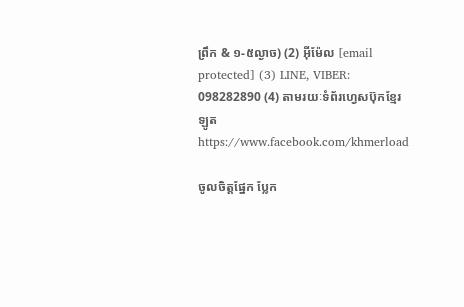ព្រឹក & ១-៥ល្ងាច) (2) អ៊ីម៉ែល [email protected] (3) LINE, VIBER: 098282890 (4) តាមរយៈទំព័រហ្វេសប៊ុកខ្មែរឡូត https://www.facebook.com/khmerload

ចូលចិត្តផ្នែក ប្លែក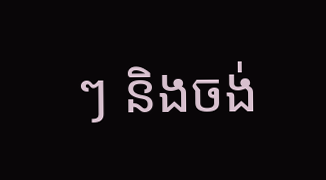ៗ និងចង់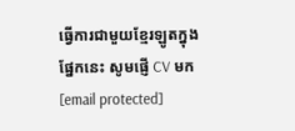ធ្វើការជាមួយខ្មែរឡូតក្នុងផ្នែកនេះ សូមផ្ញើ CV មក [email protected]